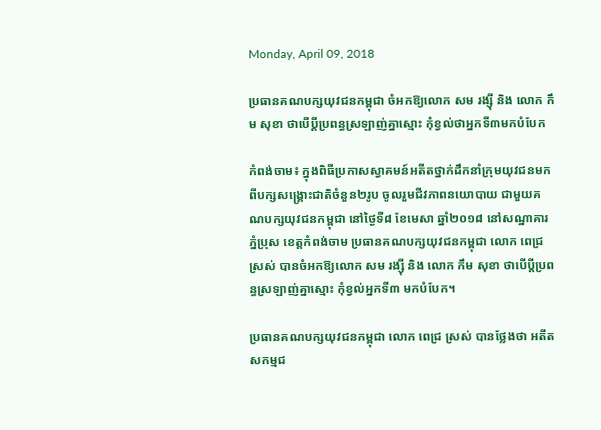Monday, April 09, 2018

ប្រធានគណបក្សយុវជនកម្ពុជា ចំអកឱ្យលោក សម រង្ស៊ី និង លោក កឹម សុខា ថាបើប្តីប្រពន្ធស្រឡាញ់គ្នាស្មោះ កុំខ្វល់ថាអ្នកទី៣មកបំបែក

កំពង់ចាម៖ ក្នុងពិធីប្រកាសស្វាគមន៍អតីតថ្នាក់ដឹកនាំក្រុមយុវជនមកពីបក្សសង្គ្រោះជាតិចំនួន២រូប ចូលរួមជីវភាពនយោបាយ ជាមួយគណបក្សយុវជនកម្ពុជា នៅថ្ងៃទី៨ ខែមេសា ឆ្នាំ២០១៨ នៅសណ្ឋាគារភ្នំប្រុស ខេត្តកំពង់ចាម ប្រធានគណបក្សយុវជនកម្ពុជា លោក ពេជ្រ ស្រស់ បានចំអកឱ្យលោក សម រង្ស៊ី និង លោក កឹម សុខា ថាបើប្តីប្រពន្ធស្រឡាញ់គ្នាស្មោះ កុំខ្វល់អ្នកទី៣ មកបំបែក។

ប្រធានគណបក្សយុវជនកម្ពុជា លោក ពេជ្រ ស្រស់ បានថ្លែងថា អតីតសកម្មជ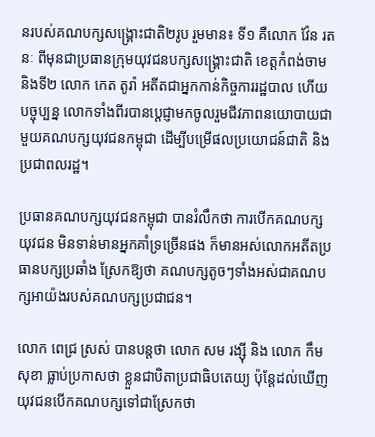នរបស់គណបក្សសង្គ្រោះជាតិ២រូប រួមមាន៖ ទី១ គឺលោក វ៉ែន រតនៈ ពីមុនជាប្រធានក្រុមយុវជនបក្សសង្គ្រោះជាតិ ខេត្តកំពង់ចាម និងទី២ លោក កេត តូរ៉ា អតីតជាអ្នកកាន់កិច្ចការរដ្ឋបាល ហើយបច្ចុប្បន្ន លោកទាំងពីរបានប្តេជ្ញាមកចូលរួមជីវភាពនយោបាយជាមួយគណបក្សយុវជនកម្ពុជា ដើម្បីបម្រើផលប្រយោជន៍ជាតិ និងប្រជាពលរដ្ឋ។

ប្រធានគណបក្សយុវជនកម្ពុជា បានរំលឹកថា ការបើកគណបក្សយុវជន មិនទាន់មានអ្នកគាំទ្រច្រើនផង ក៏មានអស់លោកអតីតប្រធានបក្សប្រឆាំង ស្រែកឱ្យថា គណបក្សតូចៗទាំងអស់ជាគណបក្សអាយ៉ងរបស់គណបក្សប្រជាជន។

លោក ពេជ្រ ស្រស់ បានបន្តថា លោក សម រង្ស៊ី និង លោក កឹម សុខា ធ្លាប់ប្រកាសថា ខ្លួនជាបិតាប្រជាធិបតេយ្យ ប៉ុន្តែដល់ឃើញយុវជនបើកគណបក្សទៅជាស្រែកថា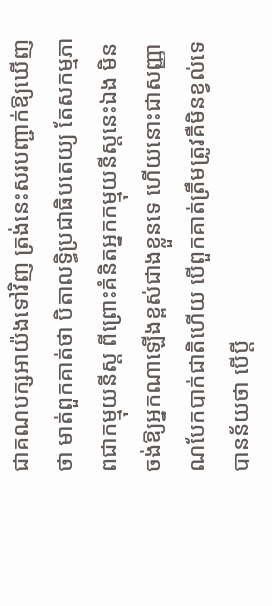ជាគណបក្សអាយ៉ងទៅវិញ ត្រង់នេះសរបញ្ជាក់ឱ្យឃើញថា មាត់ពួកគាត់ថា បិតាលទ្ធិប្រជាធិបតេយ្យ តែសកម្មភាពជាកម្មុយនីស្ត ពីព្រោះគំនិតអ្នកកម្មុយនីស្តនេះឯង មិនចង់ឱ្យអ្នកណាឡើងខ្ពស់ជាងខ្លួនទេ ហើយនោះជាសញ្ញាណបែកបាក់ជាតិហើយ បើពួកគាត់ត្រឹមត្រូវគឺមិនខ្វល់ទេ បានន័យថា បើប្តី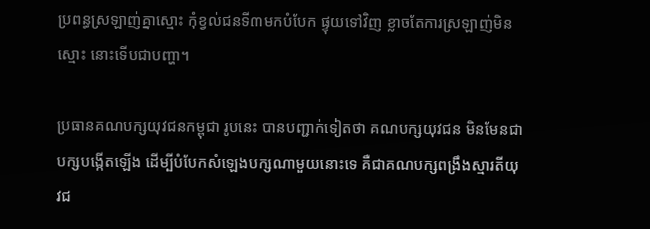ប្រពន្ធស្រឡាញ់គ្នាស្មោះ កុំខ្វល់ជនទី៣មកបំបែក ផ្ទុយទៅវិញ ខ្លាចតែការស្រឡាញ់មិនស្មោះ នោះទើបជាបញ្ហា។

ប្រធានគណបក្សយុវជនកម្ពុជា រូបនេះ បានបញ្ជាក់ទៀតថា គណបក្សយុវជន មិនមែនជាបក្សបង្កើតឡើង ដើម្បីបំបែកសំឡេងបក្សណាមួយនោះទេ គឺជាគណបក្សពង្រឹងស្មារតីយុវជ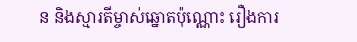ន និងស្មារតីម្ចាស់ឆ្នោតប៉ុណ្ណោះ រឿងការ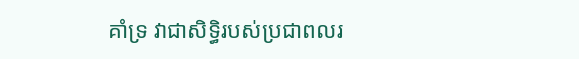គាំទ្រ វាជាសិទ្ធិរបស់ប្រជាពលរ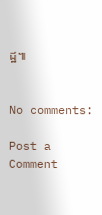ដ្ឋ៕


No comments:

Post a Comment